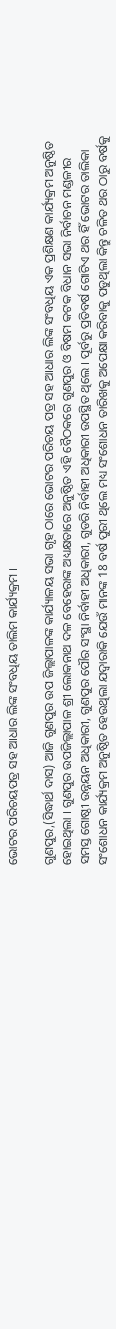ଭୋଟର ପରିଚୟପତ୍ର ସହ ଆଧାର ଲିଙ୍କ ସଂବଧିୟ ତାଲିମ କାର୍ଯ୍ୟକ୍ରମ ।

ଗୁଣପୁର,(ସିଦ୍ଧାର୍ଥ ଦାସ) ଆଜି ଗୁଣପୁର ଉପ ଜିଲ୍ଲାପାଳଙ୍କ କାର୍ଯ୍ୟାଳୟ ସଭା ଗୃହ ଠାରେ ଭୋଟର ପରିଚୟ ପତ୍ର ସହ ଆଧାର ଲିଙ୍କ ସଂବଧିୟ ଏକ ପ୍ରଶିକ୍ଷଣ କାର୍ଯ୍ୟକ୍ରମ ଅନୁଷ୍ଠିତ ହୋଇଥିଲା । ଗୁଣପୁର ଉପଜିଲ୍ଲାପାଳ ଶ୍ରୀ ଲୋକନାଥ ଦଳ ବେହେରାଙ୍କ ଅଧ୍ୟକ୍ଷତାରେ ଅନୁଷ୍ଠିତ ଏହି ବୈଠକରେ ଗୁଣପୁର ଓ ବିଷମ କଟକ ବିଧାନ ସଭା ନିର୍ବାଚନ ମଣ୍ଡଳୀର ସମସ୍ତ ଗୋଷ୍ଠୀ ଉନ୍ନୟନ ଅଧିକାରୀ, ଗୁଣପୁର ପୌର ସଂସ୍ଥା ନିର୍ବାହୀ ଅଧିକାରୀ, ଗୁଡରି ନିର୍ବାହୀ ଅଧିକାରୀ ଉପସ୍ଥିତ ଥିଲେ । ପୂର୍ବରୁ ପ୍ରତିବର୍ଷ ଗୋଟିଏ ଥର ହିଁ ଭୋଟର ତାଲିକା ସଂଶୋଧନ କାର୍ଯ୍ୟକ୍ରମ ଅନୁଷ୍ଠିତ ହେଉଥିଲା ଯଦ୍ବାରାକି ଯେଉଁ ମାନଙ୍କ 18 ବର୍ଷ ପୁରୀ ଥିଲେ ମଧ୍ୟ ସଂଶୋଧନ ତାରିଖକୁ ଅପେକ୍ଷା କରିବାକୁ ପଡୁଥିଲା କିନ୍ତୁ ଚଳିତ ଥର ଠାରୁ ବର୍ଷକୁ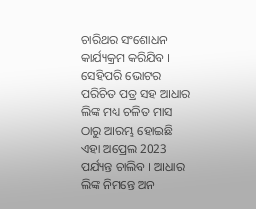ଚାରିଥର ସଂଶୋଧନ କାର୍ଯ୍ୟକ୍ରମ କରିଯିବ । ସେହିପରି ଭୋଟର ପରିଚିତ ପତ୍ର ସହ ଆଧାର ଲିଙ୍କ ମଧ୍ୟ ଚଳିତ ମାସ ଠାରୁ ଆରମ୍ଭ ହୋଇଛି ଏହା ଅପ୍ରେଲ 2023 ପର୍ଯ୍ୟନ୍ତ ଚାଲିବ । ଆଧାର ଲିଙ୍କ ନିମନ୍ତେ ଅନ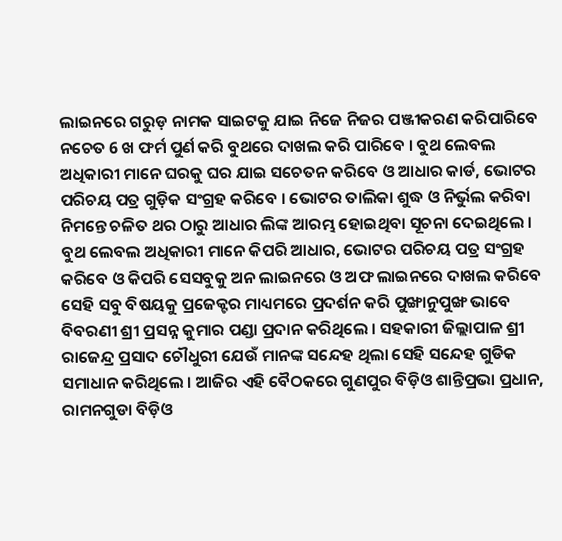ଲାଇନରେ ଗରୁଡ଼ ନାମକ ସାଇଟକୁ ଯାଇ ନିଜେ ନିଜର ପଞ୍ଜୀକରଣ କରିପାରିବେ ନଚେତ 6 ଖ ଫର୍ମ ପୁର୍ଣ କରି ବୁଥରେ ଦାଖଲ କରି ପାରିବେ । ବୁଥ ଲେବଲ ଅଧିକାରୀ ମାନେ ଘରକୁ ଘର ଯାଇ ସଚେତନ କରିବେ ଓ ଆଧାର କାର୍ଡ, ଭୋଟର ପରିଚୟ ପତ୍ର ଗୁଡ଼ିକ ସଂଗ୍ରହ କରିବେ । ଭୋଟର ତାଲିକା ଶୁଦ୍ଧ ଓ ନିର୍ଭୁଲ କରିବା ନିମନ୍ତେ ଚଳିତ ଥର ଠାରୁ ଆଧାର ଲିଙ୍କ ଆରମ୍ଭ ହୋଇଥିବା ସୂଚନା ଦେଇଥିଲେ । ବୁଥ ଲେବଲ ଅଧିକାରୀ ମାନେ କିପରି ଆଧାର, ଭୋଟର ପରିଚୟ ପତ୍ର ସଂଗ୍ରହ କରିବେ ଓ କିପରି ସେସବୁକୁ ଅନ ଲାଇନରେ ଓ ଅଫ ଲାଇନରେ ଦାଖଲ କରିବେ ସେହି ସବୁ ବିଷୟକୁ ପ୍ରଜେକ୍ଟର ମାଧ୍ୟମରେ ପ୍ରଦର୍ଶନ କରି ପୁଙ୍ଖାନୁପୁଙ୍ଖ ଭାବେ ବିବରଣୀ ଶ୍ରୀ ପ୍ରସନ୍ନ କୁମାର ପଣ୍ଡା ପ୍ରଦାନ କରିଥିଲେ । ସହକାରୀ ଜିଲ୍ଲାପାଳ ଶ୍ରୀ ରାଜେନ୍ଦ୍ର ପ୍ରସାଦ ଚୌଧୁରୀ ଯେଉଁ ମାନଙ୍କ ସନ୍ଦେହ ଥିଲା ସେହି ସନ୍ଦେହ ଗୁଡିକ ସମାଧାନ କରିଥିଲେ । ଆଜିର ଏହି ବୈଠକରେ ଗୁଣପୁର ବିଡ଼ିଓ ଶାନ୍ତିପ୍ରଭା ପ୍ରଧାନ, ରାମନଗୁଡା ବିଡ଼ିଓ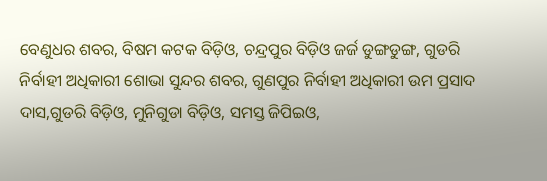ବେଣୁଧର ଶବର, ବିଷମ କଟକ ବିଡ଼ିଓ, ଚନ୍ଦ୍ରପୁର ବିଡ଼ିଓ ଜର୍ଜ ଡୁଙ୍ଗଡୁଙ୍ଗ, ଗୁଡରି ନିର୍ବାହୀ ଅଧିକାରୀ ଶୋଭା ସୁନ୍ଦର ଶବର, ଗୁଣପୁର ନିର୍ବାହୀ ଅଧିକାରୀ ଉମ ପ୍ରସାଦ ଦାସ,ଗୁଡରି ବିଡ଼ିଓ, ମୁନିଗୁଡା ବିଡ଼ିଓ, ସମସ୍ତ ଜିପିଇଓ,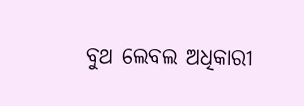ବୁଥ ଲେବଲ ଅଧିକାରୀ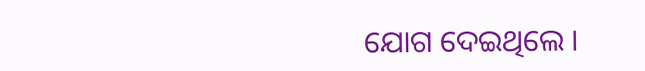ଯୋଗ ଦେଇଥିଲେ ।